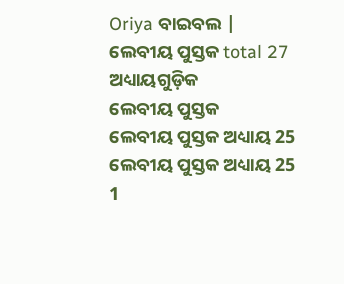Oriya ବାଇବଲ |
ଲେବୀୟ ପୁସ୍ତକ total 27 ଅଧ୍ୟାୟଗୁଡ଼ିକ
ଲେବୀୟ ପୁସ୍ତକ
ଲେବୀୟ ପୁସ୍ତକ ଅଧ୍ୟାୟ 25
ଲେବୀୟ ପୁସ୍ତକ ଅଧ୍ୟାୟ 25
1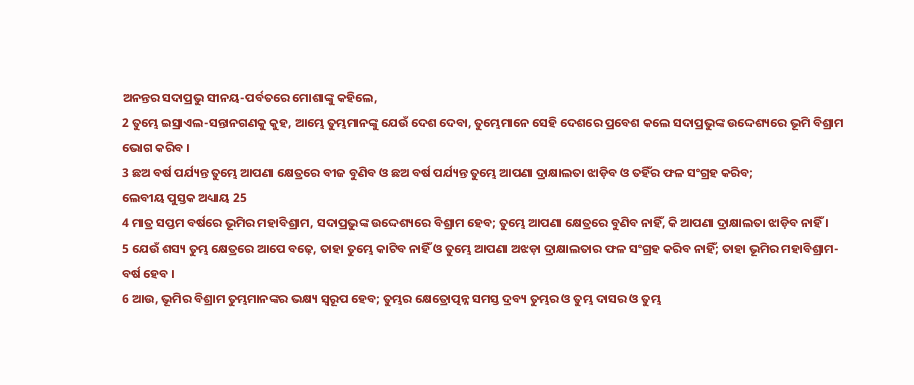ଅନନ୍ତର ସଦାପ୍ରଭୁ ସୀନୟ-ପର୍ବତରେ ମୋଶାଙ୍କୁ କହିଲେ,
2 ତୁମ୍ଭେ ଇସ୍ରାଏଲ-ସନ୍ତାନଗଣକୁ କୁହ, ଆମ୍ଭେ ତୁମ୍ଭମାନଙ୍କୁ ଯେଉଁ ଦେଶ ଦେବା, ତୁମ୍ଭେମାନେ ସେହି ଦେଶରେ ପ୍ରବେଶ କଲେ ସଦାପ୍ରଭୁଙ୍କ ଉଦ୍ଦେଶ୍ୟରେ ଭୂମି ବିଶ୍ରାମ ଭୋଗ କରିବ ।
3 ଛଅ ବର୍ଷ ପର୍ଯ୍ୟନ୍ତ ତୁମ୍ଭେ ଆପଣା କ୍ଷେତ୍ରରେ ବୀଜ ବୁଣିବ ଓ ଛଅ ବର୍ଷ ପର୍ଯ୍ୟନ୍ତ ତୁମ୍ଭେ ଆପଣା ଦ୍ରାକ୍ଷାଲତା ଝାଡ଼ିବ ଓ ତହିଁର ଫଳ ସଂଗ୍ରହ କରିବ;
ଲେବୀୟ ପୁସ୍ତକ ଅଧ୍ୟାୟ 25
4 ମାତ୍ର ସପ୍ତମ ବର୍ଷରେ ଭୂମିର ମହାବିଶ୍ରାମ, ସଦାପ୍ରଭୁଙ୍କ ଉଦ୍ଦେଶ୍ୟରେ ବିଶ୍ରାମ ହେବ; ତୁମ୍ଭେ ଆପଣା କ୍ଷେତ୍ରରେ ବୁଣିବ ନାହିଁ, କି ଆପଣା ଦ୍ରାକ୍ଷାଲତା ଝାଡ଼ିବ ନାହିଁ ।
5 ଯେଉଁ ଶସ୍ୟ ତୁମ୍ଭ କ୍ଷେତ୍ରରେ ଆପେ ବଢ଼େ, ତାହା ତୁମ୍ଭେ କାଟିବ ନାହିଁ ଓ ତୁମ୍ଭେ ଆପଣା ଅଝଡ଼ା ଦ୍ରାକ୍ଷାଲତାର ଫଳ ସଂଗ୍ରହ କରିବ ନାହିଁ; ତାହା ଭୂମିର ମହାବିଶ୍ରାମ-ବର୍ଷ ହେବ ।
6 ଆଉ, ଭୂମିର ବିଶ୍ରାମ ତୁମ୍ଭମାନଙ୍କର ଭକ୍ଷ୍ୟ ସ୍ଵରୂପ ହେବ; ତୁମ୍ଭର କ୍ଷେତ୍ରୋତ୍ପନ୍ନ ସମସ୍ତ ଦ୍ରବ୍ୟ ତୁମ୍ଭର ଓ ତୁମ୍ଭ ଦାସର ଓ ତୁମ୍ଭ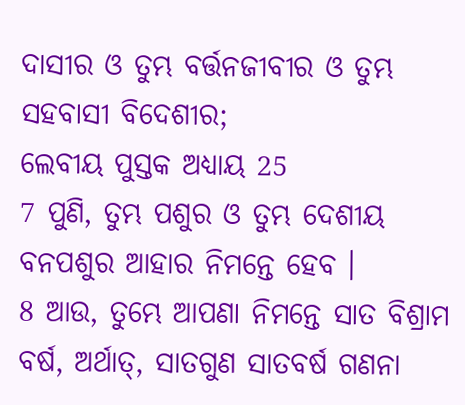ଦାସୀର ଓ ତୁମ୍ଭ ବର୍ତ୍ତନଜୀବୀର ଓ ତୁମ୍ଭ ସହବାସୀ ବିଦେଶୀର;
ଲେବୀୟ ପୁସ୍ତକ ଅଧ୍ୟାୟ 25
7 ପୁଣି, ତୁମ୍ଭ ପଶୁର ଓ ତୁମ୍ଭ ଦେଶୀୟ ବନପଶୁର ଆହାର ନିମନ୍ତେ ହେବ ।
8 ଆଉ, ତୁମ୍ଭେ ଆପଣା ନିମନ୍ତେ ସାତ ବିଶ୍ରାମ ବର୍ଷ, ଅର୍ଥାତ୍, ସାତଗୁଣ ସାତବର୍ଷ ଗଣନା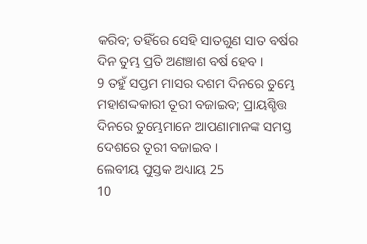କରିବ; ତହିଁରେ ସେହି ସାତଗୁଣ ସାତ ବର୍ଷର ଦିନ ତୁମ୍ଭ ପ୍ରତି ଅଣଞ୍ଚାଶ ବର୍ଷ ହେବ ।
9 ତହୁଁ ସପ୍ତମ ମାସର ଦଶମ ଦିନରେ ତୁମ୍ଭେ ମହାଶଦ୍ଦକାରୀ ତୂରୀ ବଜାଇବ; ପ୍ରାୟଶ୍ଚିତ୍ତ ଦିନରେ ତୁମ୍ଭେମାନେ ଆପଣାମାନଙ୍କ ସମସ୍ତ ଦେଶରେ ତୂରୀ ବଜାଇବ ।
ଲେବୀୟ ପୁସ୍ତକ ଅଧ୍ୟାୟ 25
10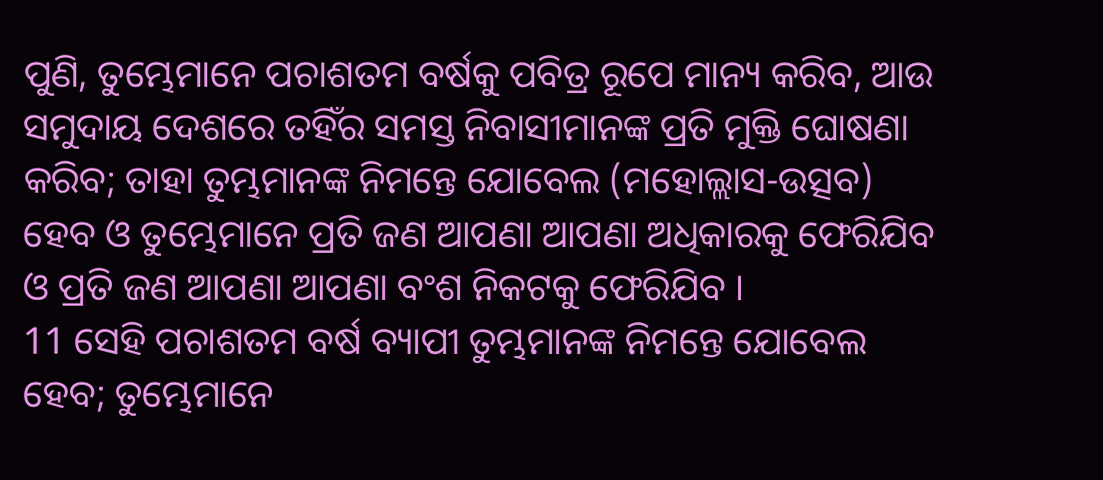ପୁଣି, ତୁମ୍ଭେମାନେ ପଚାଶତମ ବର୍ଷକୁ ପବିତ୍ର ରୂପେ ମାନ୍ୟ କରିବ, ଆଉ ସମୁଦାୟ ଦେଶରେ ତହିଁର ସମସ୍ତ ନିବାସୀମାନଙ୍କ ପ୍ରତି ମୁକ୍ତି ଘୋଷଣା କରିବ; ତାହା ତୁମ୍ଭମାନଙ୍କ ନିମନ୍ତେ ଯୋବେଲ (ମହୋଲ୍ଲାସ-ଉତ୍ସବ) ହେବ ଓ ତୁମ୍ଭେମାନେ ପ୍ରତି ଜଣ ଆପଣା ଆପଣା ଅଧିକାରକୁ ଫେରିଯିବ ଓ ପ୍ରତି ଜଣ ଆପଣା ଆପଣା ବଂଶ ନିକଟକୁ ଫେରିଯିବ ।
11 ସେହି ପଚାଶତମ ବର୍ଷ ବ୍ୟାପୀ ତୁମ୍ଭମାନଙ୍କ ନିମନ୍ତେ ଯୋବେଲ ହେବ; ତୁମ୍ଭେମାନେ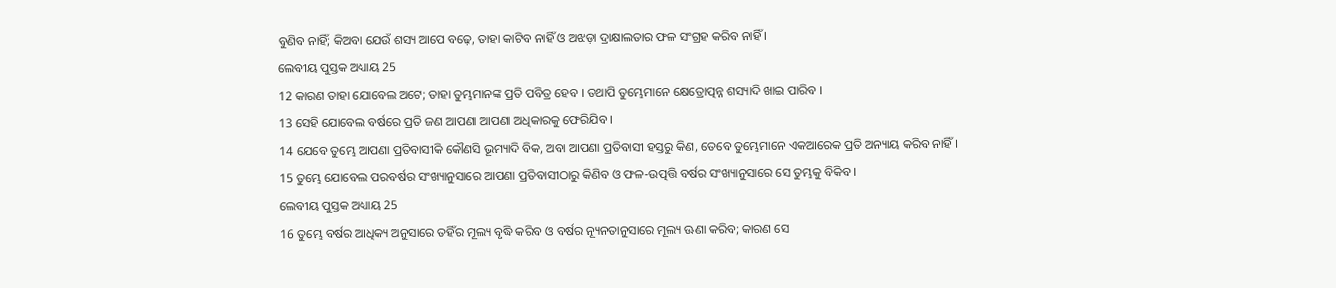ବୁଣିବ ନାହିଁ; କିଅବା ଯେଉଁ ଶସ୍ୟ ଆପେ ବଢ଼େ, ତାହା କାଟିବ ନାହିଁ ଓ ଅଝଡ଼ା ଦ୍ରାକ୍ଷାଲତାର ଫଳ ସଂଗ୍ରହ କରିବ ନାହିଁ ।
ଲେବୀୟ ପୁସ୍ତକ ଅଧ୍ୟାୟ 25
12 କାରଣ ତାହା ଯୋବେଲ ଅଟେ; ତାହା ତୁମ୍ଭମାନଙ୍କ ପ୍ରତି ପବିତ୍ର ହେବ । ତଥାପି ତୁମ୍ଭେମାନେ କ୍ଷେତ୍ରୋତ୍ପନ୍ନ ଶସ୍ୟାଦି ଖାଇ ପାରିବ ।
13 ସେହି ଯୋବେଲ ବର୍ଷରେ ପ୍ରତି ଜଣ ଆପଣା ଆପଣା ଅଧିକାରକୁ ଫେରିଯିବ ।
14 ଯେବେ ତୁମ୍ଭେ ଆପଣା ପ୍ରତିବାସୀକି କୌଣସି ଭୂମ୍ୟାଦି ବିକ, ଅବା ଆପଣା ପ୍ରତିବାସୀ ହସ୍ତରୁ କିଣ, ତେବେ ତୁମ୍ଭେମାନେ ଏକଆରେକ ପ୍ରତି ଅନ୍ୟାୟ କରିବ ନାହିଁ ।
15 ତୁମ୍ଭେ ଯୋବେଲ ପରବର୍ଷର ସଂଖ୍ୟାନୁସାରେ ଆପଣା ପ୍ରତିବାସୀଠାରୁ କିଣିବ ଓ ଫଳ-ଉତ୍ପତ୍ତି ବର୍ଷର ସଂଖ୍ୟାନୁସାରେ ସେ ତୁମ୍ଭକୁ ବିକିବ ।
ଲେବୀୟ ପୁସ୍ତକ ଅଧ୍ୟାୟ 25
16 ତୁମ୍ଭେ ବର୍ଷର ଆଧିକ୍ୟ ଅନୁସାରେ ତହିଁର ମୂଲ୍ୟ ବୃଦ୍ଧି କରିବ ଓ ବର୍ଷର ନ୍ୟୂନତାନୁସାରେ ମୂଲ୍ୟ ଊଣା କରିବ; କାରଣ ସେ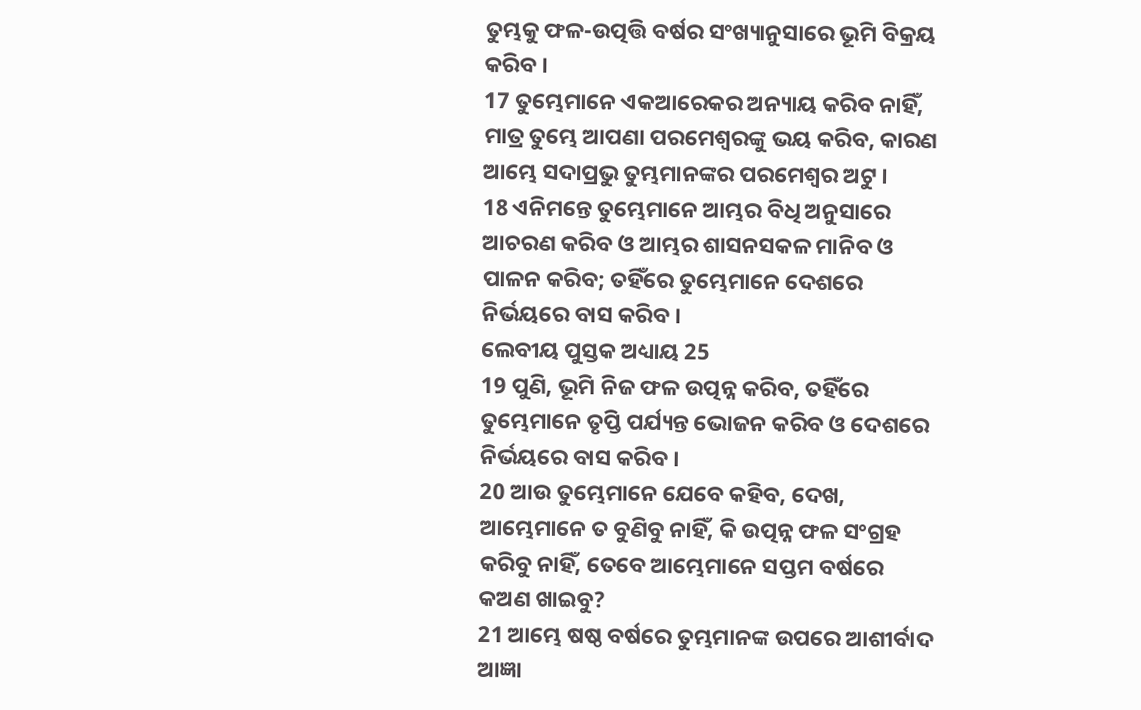ତୁମ୍ଭକୁ ଫଳ-ଉତ୍ପତ୍ତି ବର୍ଷର ସଂଖ୍ୟାନୁସାରେ ଭୂମି ବିକ୍ରୟ କରିବ ।
17 ତୁମ୍ଭେମାନେ ଏକଆରେକର ଅନ୍ୟାୟ କରିବ ନାହିଁ, ମାତ୍ର ତୁମ୍ଭେ ଆପଣା ପରମେଶ୍ଵରଙ୍କୁ ଭୟ କରିବ, କାରଣ ଆମ୍ଭେ ସଦାପ୍ରଭୁ ତୁମ୍ଭମାନଙ୍କର ପରମେଶ୍ଵର ଅଟୁ ।
18 ଏନିମନ୍ତେ ତୁମ୍ଭେମାନେ ଆମ୍ଭର ବିଧି ଅନୁସାରେ ଆଚରଣ କରିବ ଓ ଆମ୍ଭର ଶାସନସକଳ ମାନିବ ଓ ପାଳନ କରିବ; ତହିଁରେ ତୁମ୍ଭେମାନେ ଦେଶରେ ନିର୍ଭୟରେ ବାସ କରିବ ।
ଲେବୀୟ ପୁସ୍ତକ ଅଧ୍ୟାୟ 25
19 ପୁଣି, ଭୂମି ନିଜ ଫଳ ଉତ୍ପନ୍ନ କରିବ, ତହିଁରେ ତୁମ୍ଭେମାନେ ତୃପ୍ତି ପର୍ଯ୍ୟନ୍ତ ଭୋଜନ କରିବ ଓ ଦେଶରେ ନିର୍ଭୟରେ ବାସ କରିବ ।
20 ଆଉ ତୁମ୍ଭେମାନେ ଯେବେ କହିବ, ଦେଖ, ଆମ୍ଭେମାନେ ତ ବୁଣିବୁ ନାହିଁ, କି ଉତ୍ପନ୍ନ ଫଳ ସଂଗ୍ରହ କରିବୁ ନାହିଁ, ତେବେ ଆମ୍ଭେମାନେ ସପ୍ତମ ବର୍ଷରେ କଅଣ ଖାଇବୁ?
21 ଆମ୍ଭେ ଷଷ୍ଠ ବର୍ଷରେ ତୁମ୍ଭମାନଙ୍କ ଉପରେ ଆଶୀର୍ବାଦ ଆଜ୍ଞା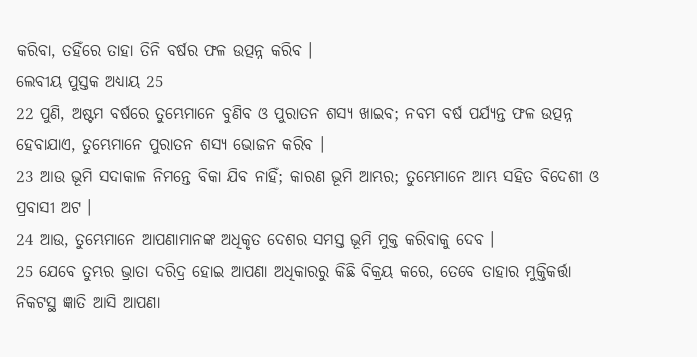କରିବା, ତହିଁରେ ତାହା ତିନି ବର୍ଷର ଫଳ ଉତ୍ପନ୍ନ କରିବ ।
ଲେବୀୟ ପୁସ୍ତକ ଅଧ୍ୟାୟ 25
22 ପୁଣି, ଅଷ୍ଟମ ବର୍ଷରେ ତୁମ୍ଭେମାନେ ବୁଣିବ ଓ ପୁରାତନ ଶସ୍ୟ ଖାଇବ; ନବମ ବର୍ଷ ପର୍ଯ୍ୟନ୍ତ ଫଳ ଉତ୍ପନ୍ନ ହେବାଯାଏ, ତୁମ୍ଭେମାନେ ପୁରାତନ ଶସ୍ୟ ଭୋଜନ କରିବ ।
23 ଆଉ ଭୂମି ସଦାକାଳ ନିମନ୍ତେ ବିକା ଯିବ ନାହିଁ; କାରଣ ଭୂମି ଆମ୍ଭର; ତୁମ୍ଭେମାନେ ଆମ୍ଭ ସହିତ ବିଦେଶୀ ଓ ପ୍ରବାସୀ ଅଟ ।
24 ଆଉ, ତୁମ୍ଭେମାନେ ଆପଣାମାନଙ୍କ ଅଧିକୃତ ଦେଶର ସମସ୍ତ ଭୂମି ମୁକ୍ତ କରିବାକୁ ଦେବ ।
25 ଯେବେ ତୁମ୍ଭର ଭ୍ରାତା ଦରିଦ୍ର ହୋଇ ଆପଣା ଅଧିକାରରୁ କିଛି ବିକ୍ରୟ କରେ, ତେବେ ତାହାର ମୁକ୍ତିକର୍ତ୍ତା ନିକଟସ୍ଥ ଜ୍ଞାତି ଆସି ଆପଣା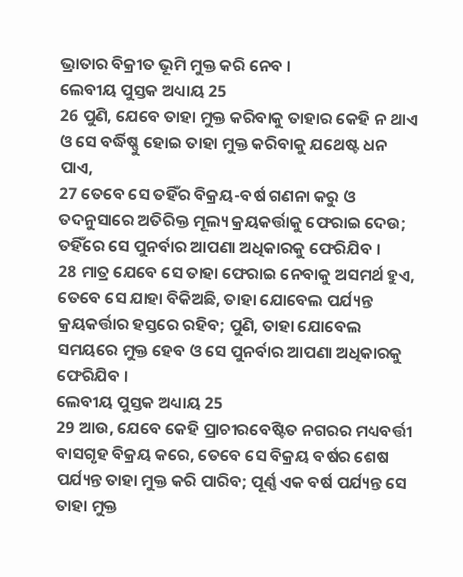ଭ୍ରାତାର ବିକ୍ରୀତ ଭୂମି ମୁକ୍ତ କରି ନେବ ।
ଲେବୀୟ ପୁସ୍ତକ ଅଧ୍ୟାୟ 25
26 ପୁଣି, ଯେବେ ତାହା ମୁକ୍ତ କରିବାକୁ ତାହାର କେହି ନ ଥାଏ ଓ ସେ ବର୍ଦ୍ଧିଷ୍ଣୁ ହୋଇ ତାହା ମୁକ୍ତ କରିବାକୁ ଯଥେଷ୍ଟ ଧନ ପାଏ,
27 ତେବେ ସେ ତହିଁର ବିକ୍ରୟ-ବର୍ଷ ଗଣନା କରୁ ଓ ତଦନୁସାରେ ଅତିରିକ୍ତ ମୂଲ୍ୟ କ୍ରୟକର୍ତ୍ତାକୁ ଫେରାଇ ଦେଉ; ତହିଁରେ ସେ ପୁନର୍ବାର ଆପଣା ଅଧିକାରକୁ ଫେରିଯିବ ।
28 ମାତ୍ର ଯେବେ ସେ ତାହା ଫେରାଇ ନେବାକୁ ଅସମର୍ଥ ହୁଏ, ତେବେ ସେ ଯାହା ବିକିଅଛି, ତାହା ଯୋବେଲ ପର୍ଯ୍ୟନ୍ତ କ୍ରୟକର୍ତ୍ତାର ହସ୍ତରେ ରହିବ; ପୁଣି, ତାହା ଯୋବେଲ ସମୟରେ ମୁକ୍ତ ହେବ ଓ ସେ ପୁନର୍ବାର ଆପଣା ଅଧିକାରକୁ ଫେରିଯିବ ।
ଲେବୀୟ ପୁସ୍ତକ ଅଧ୍ୟାୟ 25
29 ଆଉ, ଯେବେ କେହି ପ୍ରାଚୀରବେଷ୍ଟିତ ନଗରର ମଧ୍ୟବର୍ତ୍ତୀ ବାସଗୃହ ବିକ୍ରୟ କରେ, ତେବେ ସେ ବିକ୍ରୟ ବର୍ଷର ଶେଷ ପର୍ଯ୍ୟନ୍ତ ତାହା ମୁକ୍ତ କରି ପାରିବ; ପୂର୍ଣ୍ଣ ଏକ ବର୍ଷ ପର୍ଯ୍ୟନ୍ତ ସେ ତାହା ମୁକ୍ତ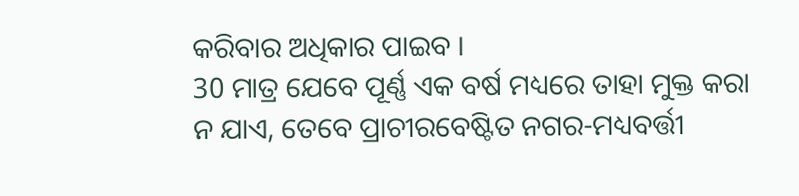କରିବାର ଅଧିକାର ପାଇବ ।
30 ମାତ୍ର ଯେବେ ପୂର୍ଣ୍ଣ ଏକ ବର୍ଷ ମଧ୍ୟରେ ତାହା ମୁକ୍ତ କରା ନ ଯାଏ, ତେବେ ପ୍ରାଚୀରବେଷ୍ଟିତ ନଗର-ମଧ୍ୟବର୍ତ୍ତୀ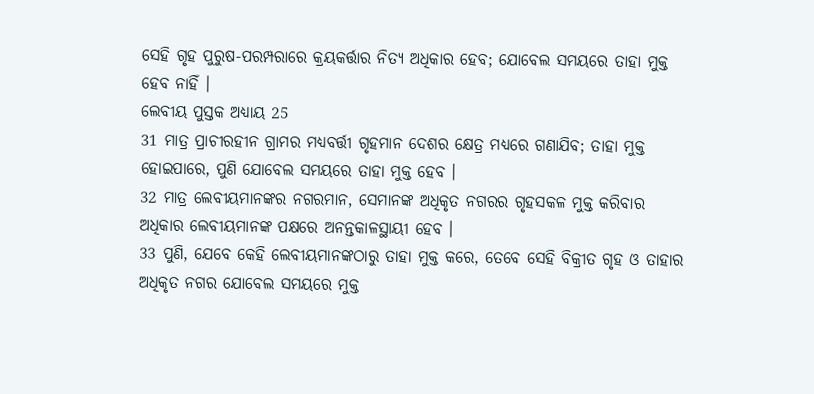ସେହି ଗୃହ ପୁରୁଷ-ପରମ୍ପରାରେ କ୍ରୟକର୍ତ୍ତାର ନିତ୍ୟ ଅଧିକାର ହେବ; ଯୋବେଲ ସମୟରେ ତାହା ମୁକ୍ତ ହେବ ନାହିଁ ।
ଲେବୀୟ ପୁସ୍ତକ ଅଧ୍ୟାୟ 25
31 ମାତ୍ର ପ୍ରାଚୀରହୀନ ଗ୍ରାମର ମଧ୍ୟବର୍ତ୍ତୀ ଗୃହମାନ ଦେଶର କ୍ଷେତ୍ର ମଧ୍ୟରେ ଗଣାଯିବ; ତାହା ମୁକ୍ତ ହୋଇପାରେ, ପୁଣି ଯୋବେଲ ସମୟରେ ତାହା ମୁକ୍ତ ହେବ ।
32 ମାତ୍ର ଲେବୀୟମାନଙ୍କର ନଗରମାନ, ସେମାନଙ୍କ ଅଧିକୃତ ନଗରର ଗୃହସକଳ ମୁକ୍ତ କରିବାର ଅଧିକାର ଲେବୀୟମାନଙ୍କ ପକ୍ଷରେ ଅନନ୍ତକାଳସ୍ଥାୟୀ ହେବ ।
33 ପୁଣି, ଯେବେ କେହି ଲେବୀୟମାନଙ୍କଠାରୁ ତାହା ମୁକ୍ତ କରେ, ତେବେ ସେହି ବିକ୍ରୀତ ଗୃହ ଓ ତାହାର ଅଧିକୃତ ନଗର ଯୋବେଲ ସମୟରେ ମୁକ୍ତ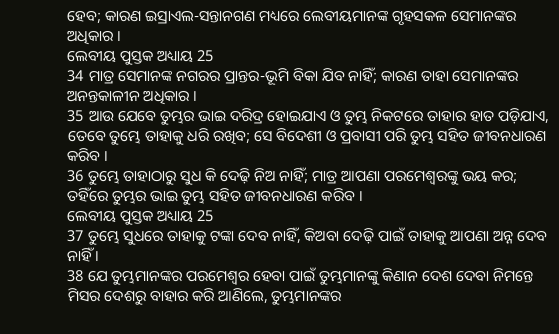ହେବ; କାରଣ ଇସ୍ରାଏଲ-ସନ୍ତାନଗଣ ମଧ୍ୟରେ ଲେବୀୟମାନଙ୍କ ଗୃହସକଳ ସେମାନଙ୍କର ଅଧିକାର ।
ଲେବୀୟ ପୁସ୍ତକ ଅଧ୍ୟାୟ 25
34 ମାତ୍ର ସେମାନଙ୍କ ନଗରର ପ୍ରାନ୍ତର-ଭୂମି ବିକା ଯିବ ନାହିଁ; କାରଣ ତାହା ସେମାନଙ୍କର ଅନନ୍ତକାଳୀନ ଅଧିକାର ।
35 ଆଉ ଯେବେ ତୁମ୍ଭର ଭାଇ ଦରିଦ୍ର ହୋଇଯାଏ ଓ ତୁମ୍ଭ ନିକଟରେ ତାହାର ହାତ ପଡ଼ିଯାଏ, ତେବେ ତୁମ୍ଭେ ତାହାକୁ ଧରି ରଖିବ; ସେ ବିଦେଶୀ ଓ ପ୍ରବାସୀ ପରି ତୁମ୍ଭ ସହିତ ଜୀବନଧାରଣ କରିବ ।
36 ତୁମ୍ଭେ ତାହାଠାରୁ ସୁଧ କି ଦେଢ଼ି ନିଅ ନାହିଁ; ମାତ୍ର ଆପଣା ପରମେଶ୍ଵରଙ୍କୁ ଭୟ କର; ତହିଁରେ ତୁମ୍ଭର ଭାଇ ତୁମ୍ଭ ସହିତ ଜୀବନଧାରଣ କରିବ ।
ଲେବୀୟ ପୁସ୍ତକ ଅଧ୍ୟାୟ 25
37 ତୁମ୍ଭେ ସୁଧରେ ତାହାକୁ ଟଙ୍କା ଦେବ ନାହିଁ, କିଅବା ଦେଢ଼ି ପାଇଁ ତାହାକୁ ଆପଣା ଅନ୍ନ ଦେବ ନାହିଁ ।
38 ଯେ ତୁମ୍ଭମାନଙ୍କର ପରମେଶ୍ଵର ହେବା ପାଇଁ ତୁମ୍ଭମାନଙ୍କୁ କିଣାନ ଦେଶ ଦେବା ନିମନ୍ତେ ମିସର ଦେଶରୁ ବାହାର କରି ଆଣିଲେ, ତୁମ୍ଭମାନଙ୍କର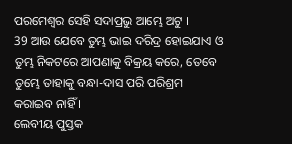ପରମେଶ୍ଵର ସେହି ସଦାପ୍ରଭୁ ଆମ୍ଭେ ଅଟୁ ।
39 ଆଉ ଯେବେ ତୁମ୍ଭ ଭାଇ ଦରିଦ୍ର ହୋଇଯାଏ ଓ ତୁମ୍ଭ ନିକଟରେ ଆପଣାକୁ ବିକ୍ରୟ କରେ, ତେବେ ତୁମ୍ଭେ ତାହାକୁ ବନ୍ଧା-ଦାସ ପରି ପରିଶ୍ରମ କରାଇବ ନାହିଁ ।
ଲେବୀୟ ପୁସ୍ତକ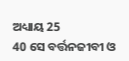ଅଧ୍ୟାୟ 25
40 ସେ ବର୍ତ୍ତନଜୀବୀ ଓ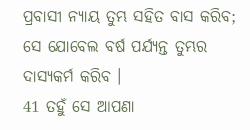ପ୍ରବାସୀ ନ୍ୟାୟ ତୁମ୍ଭ ସହିତ ବାସ କରିବ; ସେ ଯୋବେଲ ବର୍ଷ ପର୍ଯ୍ୟନ୍ତ ତୁମ୍ଭର ଦାସ୍ୟକର୍ମ କରିବ ।
41 ତହୁଁ ସେ ଆପଣା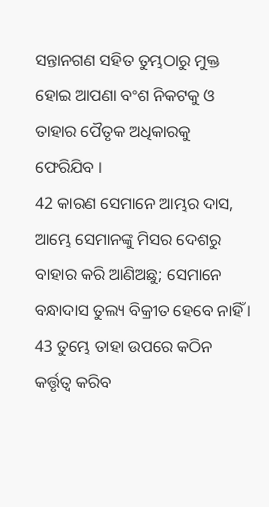ସନ୍ତାନଗଣ ସହିତ ତୁମ୍ଭଠାରୁ ମୁକ୍ତ ହୋଇ ଆପଣା ବଂଶ ନିକଟକୁ ଓ ତାହାର ପୈତୃକ ଅଧିକାରକୁ ଫେରିଯିବ ।
42 କାରଣ ସେମାନେ ଆମ୍ଭର ଦାସ, ଆମ୍ଭେ ସେମାନଙ୍କୁ ମିସର ଦେଶରୁ ବାହାର କରି ଆଣିଅଛୁ; ସେମାନେ ବନ୍ଧାଦାସ ତୁଲ୍ୟ ବିକ୍ରୀତ ହେବେ ନାହିଁ ।
43 ତୁମ୍ଭେ ତାହା ଉପରେ କଠିନ କର୍ତ୍ତୃତ୍ଵ କରିବ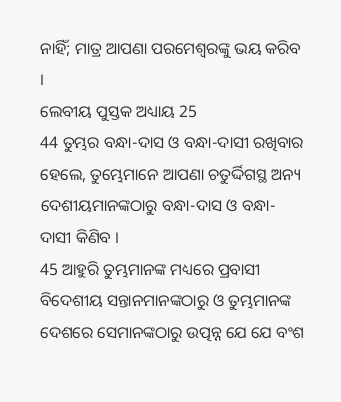ନାହିଁ; ମାତ୍ର ଆପଣା ପରମେଶ୍ଵରଙ୍କୁ ଭୟ କରିବ ।
ଲେବୀୟ ପୁସ୍ତକ ଅଧ୍ୟାୟ 25
44 ତୁମ୍ଭର ବନ୍ଧା-ଦାସ ଓ ବନ୍ଧା-ଦାସୀ ରଖିବାର ହେଲେ, ତୁମ୍ଭେମାନେ ଆପଣା ଚତୁର୍ଦ୍ଦିଗସ୍ଥ ଅନ୍ୟ ଦେଶୀୟମାନଙ୍କଠାରୁ ବନ୍ଧା-ଦାସ ଓ ବନ୍ଧା-ଦାସୀ କିଣିବ ।
45 ଆହୁରି ତୁମ୍ଭମାନଙ୍କ ମଧ୍ୟରେ ପ୍ରବାସୀ ବିଦେଶୀୟ ସନ୍ତାନମାନଙ୍କଠାରୁ ଓ ତୁମ୍ଭମାନଙ୍କ ଦେଶରେ ସେମାନଙ୍କଠାରୁ ଉତ୍ପନ୍ନ ଯେ ଯେ ବଂଶ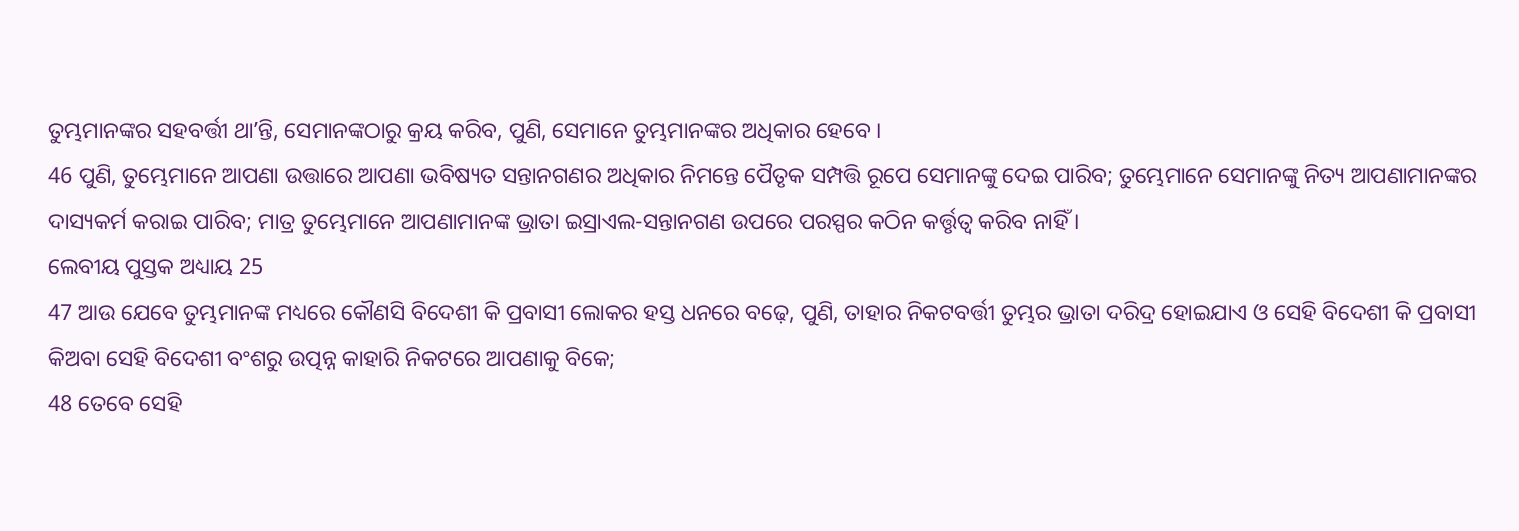ତୁମ୍ଭମାନଙ୍କର ସହବର୍ତ୍ତୀ ଥାʼନ୍ତି, ସେମାନଙ୍କଠାରୁ କ୍ରୟ କରିବ, ପୁଣି, ସେମାନେ ତୁମ୍ଭମାନଙ୍କର ଅଧିକାର ହେବେ ।
46 ପୁଣି, ତୁମ୍ଭେମାନେ ଆପଣା ଉତ୍ତାରେ ଆପଣା ଭବିଷ୍ୟତ ସନ୍ତାନଗଣର ଅଧିକାର ନିମନ୍ତେ ପୈତୃକ ସମ୍ପତ୍ତି ରୂପେ ସେମାନଙ୍କୁ ଦେଇ ପାରିବ; ତୁମ୍ଭେମାନେ ସେମାନଙ୍କୁ ନିତ୍ୟ ଆପଣାମାନଙ୍କର ଦାସ୍ୟକର୍ମ କରାଇ ପାରିବ; ମାତ୍ର ତୁମ୍ଭେମାନେ ଆପଣାମାନଙ୍କ ଭ୍ରାତା ଇସ୍ରାଏଲ-ସନ୍ତାନଗଣ ଉପରେ ପରସ୍ପର କଠିନ କର୍ତ୍ତୃତ୍ଵ କରିବ ନାହିଁ ।
ଲେବୀୟ ପୁସ୍ତକ ଅଧ୍ୟାୟ 25
47 ଆଉ ଯେବେ ତୁମ୍ଭମାନଙ୍କ ମଧ୍ୟରେ କୌଣସି ବିଦେଶୀ କି ପ୍ରବାସୀ ଲୋକର ହସ୍ତ ଧନରେ ବଢ଼େ, ପୁଣି, ତାହାର ନିକଟବର୍ତ୍ତୀ ତୁମ୍ଭର ଭ୍ରାତା ଦରିଦ୍ର ହୋଇଯାଏ ଓ ସେହି ବିଦେଶୀ କି ପ୍ରବାସୀ କିଅବା ସେହି ବିଦେଶୀ ବଂଶରୁ ଉତ୍ପନ୍ନ କାହାରି ନିକଟରେ ଆପଣାକୁ ବିକେ;
48 ତେବେ ସେହି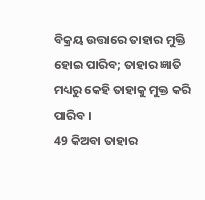ବିକ୍ରୟ ଉତ୍ତାରେ ତାହାର ମୁକ୍ତି ହୋଇ ପାରିବ; ତାହାର ଜ୍ଞାତି ମଧ୍ୟରୁ କେହି ତାହାକୁ ମୁକ୍ତ କରି ପାରିବ ।
49 କିଅବା ତାହାର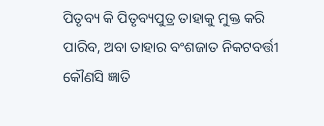ପିତୃବ୍ୟ କି ପିତୃବ୍ୟପୁତ୍ର ତାହାକୁ ମୁକ୍ତ କରି ପାରିବ, ଅବା ତାହାର ବଂଶଜାତ ନିକଟବର୍ତ୍ତୀ କୌଣସି ଜ୍ଞାତି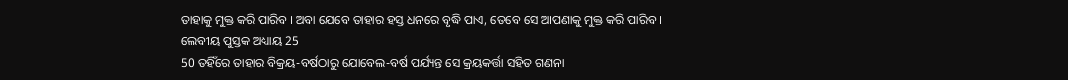ତାହାକୁ ମୁକ୍ତ କରି ପାରିବ । ଅବା ଯେବେ ତାହାର ହସ୍ତ ଧନରେ ବୃଦ୍ଧି ପାଏ, ତେବେ ସେ ଆପଣାକୁ ମୁକ୍ତ କରି ପାରିବ ।
ଲେବୀୟ ପୁସ୍ତକ ଅଧ୍ୟାୟ 25
50 ତହିଁରେ ତାହାର ବିକ୍ରୟ-ବର୍ଷଠାରୁ ଯୋବେଲ-ବର୍ଷ ପର୍ଯ୍ୟନ୍ତ ସେ କ୍ରୟକର୍ତ୍ତା ସହିତ ଗଣନା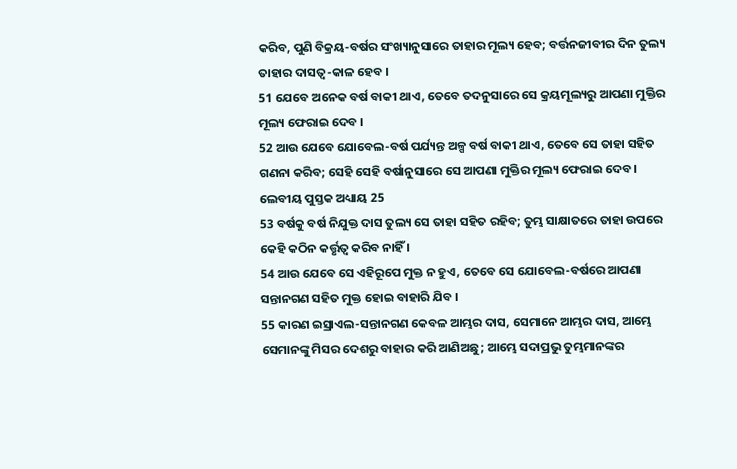କରିବ, ପୁଣି ବିକ୍ରୟ-ବର୍ଷର ସଂଖ୍ୟାନୁସାରେ ତାହାର ମୂଲ୍ୟ ହେବ; ବର୍ତ୍ତନଜୀବୀର ଦିନ ତୁଲ୍ୟ ତାହାର ଦାସତ୍ଵ-କାଳ ହେବ ।
51 ଯେବେ ଅନେକ ବର୍ଷ ବାକୀ ଥାଏ, ତେବେ ତଦନୁସାରେ ସେ କ୍ରୟମୂଲ୍ୟରୁ ଆପଣା ମୁକ୍ତିର ମୂଲ୍ୟ ଫେରାଇ ଦେବ ।
52 ଆଉ ଯେବେ ଯୋବେଲ-ବର୍ଷ ପର୍ଯ୍ୟନ୍ତ ଅଳ୍ପ ବର୍ଷ ବାକୀ ଥାଏ, ତେବେ ସେ ତାହା ସହିତ ଗଣନା କରିବ; ସେହି ସେହି ବର୍ଷାନୁସାରେ ସେ ଆପଣା ମୁକ୍ତିର ମୂଲ୍ୟ ଫେରାଇ ଦେବ ।
ଲେବୀୟ ପୁସ୍ତକ ଅଧ୍ୟାୟ 25
53 ବର୍ଷକୁ ବର୍ଷ ନିଯୁକ୍ତ ଦାସ ତୁଲ୍ୟ ସେ ତାହା ସହିତ ରହିବ; ତୁମ୍ଭ ସାକ୍ଷାତରେ ତାହା ଉପରେ କେହି କଠିନ କର୍ତ୍ତୃତ୍ଵ କରିବ ନାହିଁ ।
54 ଆଉ ଯେବେ ସେ ଏହିରୂପେ ମୁକ୍ତ ନ ହୁଏ, ତେବେ ସେ ଯୋବେଲ-ବର୍ଷରେ ଆପଣା ସନ୍ତାନଗଣ ସହିତ ମୁକ୍ତ ହୋଇ ବାହାରି ଯିବ ।
55 କାରଣ ଇସ୍ରାଏଲ-ସନ୍ତାନଗଣ କେବଳ ଆମ୍ଭର ଦାସ, ସେମାନେ ଆମ୍ଭର ଦାସ, ଆମ୍ଭେ ସେମାନଙ୍କୁ ମିସର ଦେଶରୁ ବାହାର କରି ଆଣିଅଛୁ; ଆମ୍ଭେ ସଦାପ୍ରଭୁ ତୁମ୍ଭମାନଙ୍କର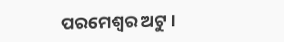ପରମେଶ୍ଵର ଅଟୁ ।